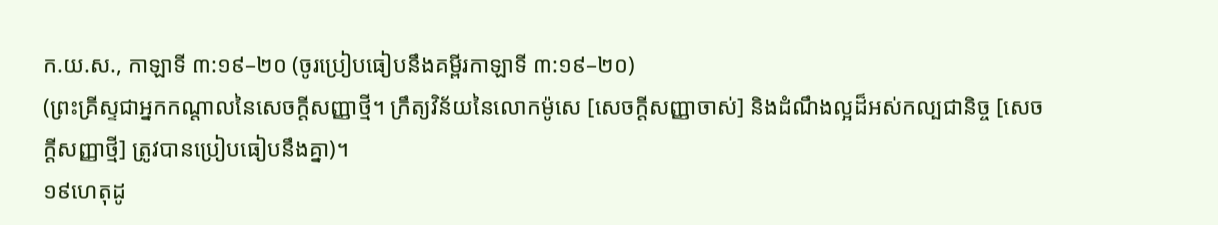ក.យ.ស., កាឡាទី ៣:១៩–២០ (ចូរប្រៀបធៀបនឹងគម្ពីរកាឡាទី ៣:១៩–២០)
(ព្រះគ្រីស្ទជាអ្នកកណ្ដាលនៃសេចក្ដីសញ្ញាថ្មី។ ក្រឹត្យវិន័យនៃលោកម៉ូសេ [សេចក្ដីសញ្ញាចាស់] និងដំណឹងល្អដ៏អស់កល្បជានិច្ច [សេចក្ដីសញ្ញាថ្មី] ត្រូវបានប្រៀបធៀបនឹងគ្នា)។
១៩ហេតុដូ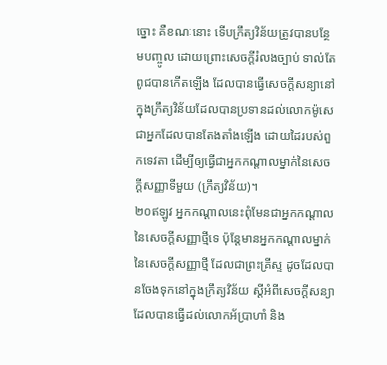ច្នោះ គឺខណៈនោះ ទើបក្រឹត្យវិន័យត្រូវបានបន្ថែមបញ្ចូល ដោយព្រោះសេចក្ដីរំលងច្បាប់ ទាល់តែពូជបានកើតឡើង ដែលបានធ្វើសេចក្ដីសន្យានៅក្នុងក្រឹត្យវិន័យដែលបានប្រទានដល់លោកម៉ូសេ ជាអ្នកដែលបានតែងតាំងឡើង ដោយដៃរបស់ពួកទេវតា ដើម្បីឲ្យធ្វើជាអ្នកកណ្ដាលម្នាក់នៃសេចក្ដីសញ្ញាទីមួយ (ក្រឹត្យវិន័យ)។
២០ឥឡូវ អ្នកកណ្ដាលនេះពុំមែនជាអ្នកកណ្ដាលនៃសេចក្ដីសញ្ញាថ្មីទេ ប៉ុន្តែមានអ្នកកណ្ដាលម្នាក់នៃសេចក្ដីសញ្ញាថ្មី ដែលជាព្រះគ្រីស្ទ ដូចដែលបានចែងទុកនៅក្នុងក្រឹត្យវិន័យ ស្ដីអំពីសេចក្ដីសន្យាដែលបានធ្វើដល់លោកអ័ប្រាហាំ និង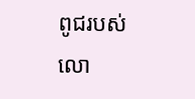ពូជរបស់លោ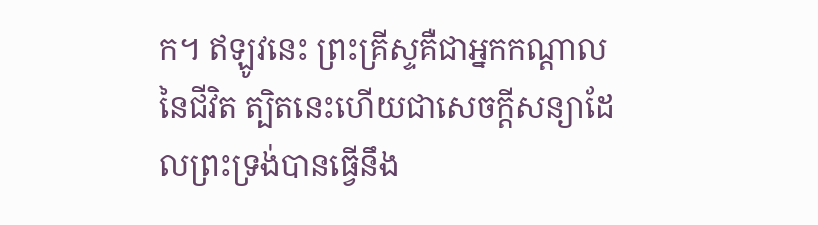ក។ ឥឡូវនេះ ព្រះគ្រីស្ទគឺជាអ្នកកណ្ដាលនៃជីវិត ត្បិតនេះហើយជាសេចក្ដីសន្យាដែលព្រះទ្រង់បានធ្វើនឹង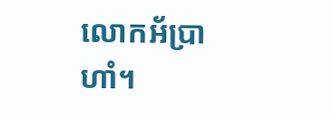លោកអ័ប្រាហាំ។